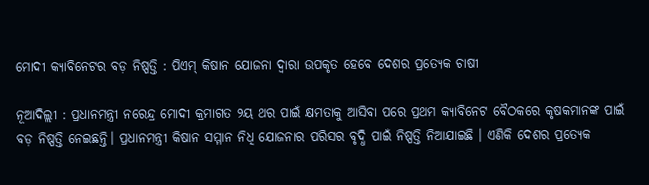ମୋଦୀ କ୍ୟାବିନେଟର ବଡ଼ ନିଷ୍ପତ୍ତି : ପିଏମ୍ କିଷାନ ଯୋଜନା ଦ୍ୱାରା ଉପକୃତ ହେବେ ଦେଶର ପ୍ରତ୍ୟେକ ଚାଷୀ

ନୂଆଦିଲ୍ଲୀ : ପ୍ରଧାନମନ୍ତ୍ରୀ ନରେନ୍ଦ୍ର ମୋଦୀ କ୍ରମାଗତ ୨ୟ ଥର ପାଇଁ କ୍ଷମତାକୁ ଆସିବା ପରେ ପ୍ରଥମ କ୍ୟାବିନେଟ ବୈଠକରେ କୃଷକମାନଙ୍କ ପାଇଁ ବଡ଼ ନିଷ୍ପତ୍ତି ନେଇଛନ୍ତି। ପ୍ରଧାନମନ୍ତ୍ରୀ କିଷାନ ସମ୍ମାନ ନିଧି ଯୋଜନାର ପରିସର ବୃଦ୍ଧି ପାଇଁ ନିଷ୍ପତ୍ତି ନିଆଯାଇଛି । ଏଣିକି ଦେଶର ପ୍ରତ୍ୟେକ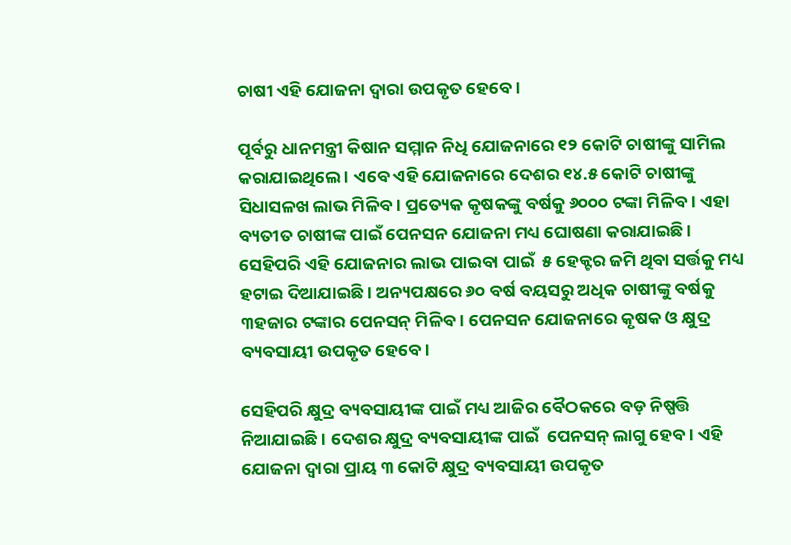ଚାଷୀ ଏହି ଯୋଜନା ଦ୍ୱାରା ଉପକୃତ ହେବେ ।

ପୂର୍ବରୁ ଧାନମନ୍ତ୍ରୀ କିଷାନ ସମ୍ମାନ ନିଧି ଯୋଜନାରେ ୧୨ କୋଟି ଚାଷୀଙ୍କୁ ସାମିଲ କରାଯାଇଥିଲେ । ଏବେ ଏହି ଯୋଜନାରେ ଦେଶର ୧୪.୫ କୋଟି ଚାଷୀଙ୍କୁ ସିଧାସଳଖ ଲାଭ ମିଳିବ। ପ୍ରତ୍ୟେକ କୃଷକଙ୍କୁ ବର୍ଷକୁ ୬୦୦୦ ଟଙ୍କା ମିଳିବ। ଏହା ବ୍ୟତୀତ ଚାଷୀଙ୍କ ପାଇଁ ପେନସନ ଯୋଜନା ମଧ୍ୟ ଘୋଷଣା କରାଯାଇଛି । ସେହିପରି ଏହି ଯୋଜନାର ଲାଭ ପାଇବା ପାଇଁ  ୫ ହେକ୍ଟର ଜମି ଥିବା ସର୍ତ୍ତକୁ ମଧ୍ୟ ହଟାଇ ଦିଆଯାଇଛି । ଅନ୍ୟପକ୍ଷରେ ୬୦ ବର୍ଷ ବୟସରୁ ଅଧିକ ଚାଷୀଙ୍କୁ ବର୍ଷକୁ ୩ହଜାର ଟଙ୍କାର ପେନସନ୍ ମିଳିବ। ପେନସନ ଯୋଜନାରେ କୃଷକ ଓ କ୍ଷୁଦ୍ର ବ୍ୟବସାୟୀ ଉପକୃତ ହେବେ।

ସେହିପରି କ୍ଷୁଦ୍ର ବ୍ୟବସାୟୀଙ୍କ ପାଇଁ ମଧ୍ୟ ଆଜିର ବୈଠକରେ ବଡ଼ ନିଷ୍ପତ୍ତି ନିଆଯାଇଛି । ଦେଶର କ୍ଷୁଦ୍ର ବ୍ୟବସାୟୀଙ୍କ ପାଇଁ  ପେନସନ୍ ଲାଗୁ ହେବ। ଏହି ଯୋଜନା ଦ୍ବାରା ପ୍ରାୟ ୩ କୋଟି କ୍ଷୁଦ୍ର ବ୍ୟବସାୟୀ ଉପକୃତ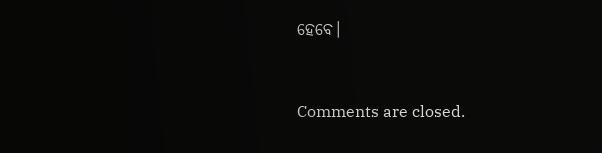ହେବେ।



Comments are closed.